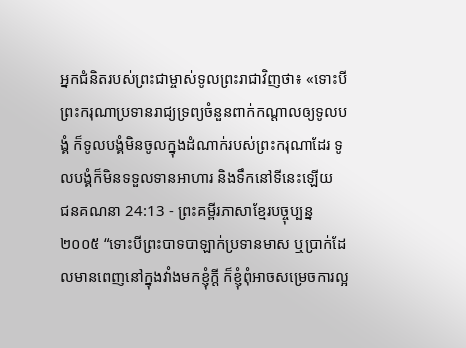អ្នកជំនិតរបស់ព្រះជាម្ចាស់ទូលព្រះរាជាវិញថា៖ «ទោះបីព្រះករុណាប្រទានរាជ្យទ្រព្យចំនួនពាក់កណ្ដាលឲ្យទូលបង្គំ ក៏ទូលបង្គំមិនចូលក្នុងដំណាក់របស់ព្រះករុណាដែរ ទូលបង្គំក៏មិនទទួលទានអាហារ និងទឹកនៅទីនេះឡើយ
ជនគណនា 24:13 - ព្រះគម្ពីរភាសាខ្មែរបច្ចុប្បន្ន ២០០៥ “ទោះបីព្រះបាទបាឡាក់ប្រទានមាស ឬប្រាក់ដែលមានពេញនៅក្នុងវាំងមកខ្ញុំក្ដី ក៏ខ្ញុំពុំអាចសម្រេចការល្អ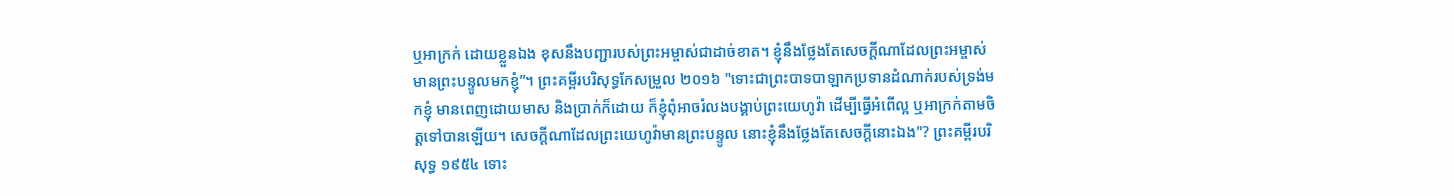ឬអាក្រក់ ដោយខ្លួនឯង ខុសនឹងបញ្ជារបស់ព្រះអម្ចាស់ជាដាច់ខាត។ ខ្ញុំនឹងថ្លែងតែសេចក្ដីណាដែលព្រះអម្ចាស់មានព្រះបន្ទូលមកខ្ញុំ”។ ព្រះគម្ពីរបរិសុទ្ធកែសម្រួល ២០១៦ "ទោះជាព្រះបាទបាឡាកប្រទានដំណាក់របស់ទ្រង់មកខ្ញុំ មានពេញដោយមាស និងប្រាក់ក៏ដោយ ក៏ខ្ញុំពុំអាចរំលងបង្គាប់ព្រះយេហូវ៉ា ដើម្បីធ្វើអំពើល្អ ឬអាក្រក់តាមចិត្តទៅបានឡើយ។ សេចក្ដីណាដែលព្រះយេហូវ៉ាមានព្រះបន្ទូល នោះខ្ញុំនឹងថ្លែងតែសេចក្ដីនោះឯង"? ព្រះគម្ពីរបរិសុទ្ធ ១៩៥៤ ទោះ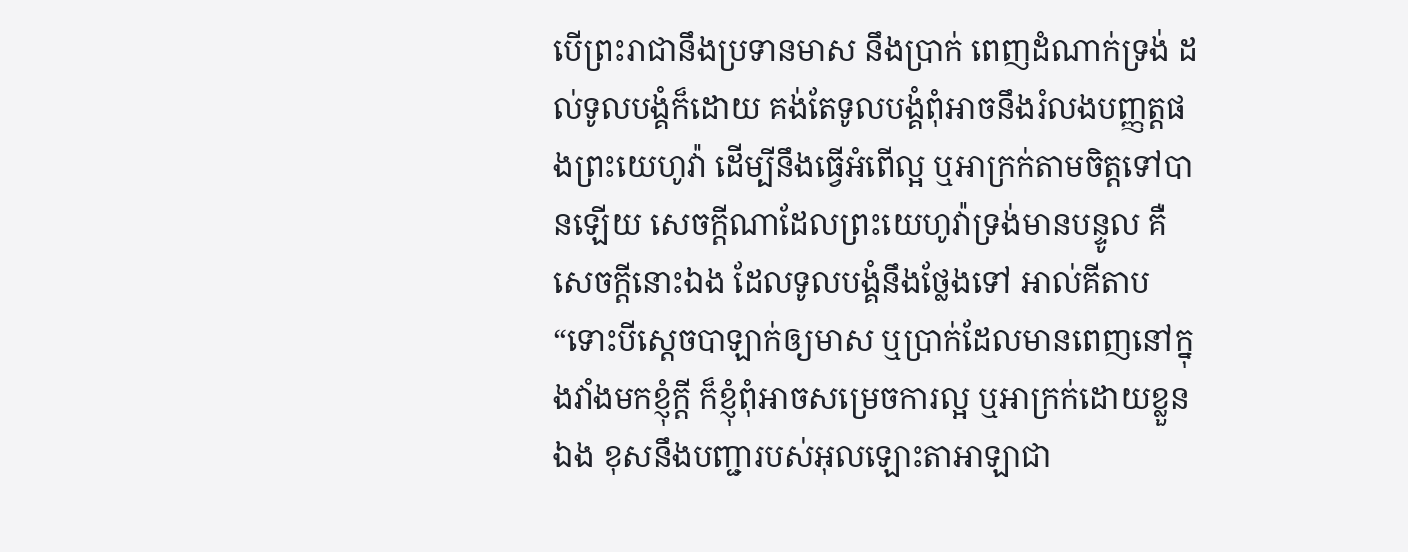បើព្រះរាជានឹងប្រទានមាស នឹងប្រាក់ ពេញដំណាក់ទ្រង់ ដល់ទូលបង្គំក៏ដោយ គង់តែទូលបង្គំពុំអាចនឹងរំលងបញ្ញត្តផងព្រះយេហូវ៉ា ដើម្បីនឹងធ្វើអំពើល្អ ឬអាក្រក់តាមចិត្តទៅបានឡើយ សេចក្ដីណាដែលព្រះយេហូវ៉ាទ្រង់មានបន្ទូល គឺសេចក្ដីនោះឯង ដែលទូលបង្គំនឹងថ្លែងទៅ អាល់គីតាប “ទោះបីស្តេចបាឡាក់ឲ្យមាស ឬប្រាក់ដែលមានពេញនៅក្នុងវាំងមកខ្ញុំក្តី ក៏ខ្ញុំពុំអាចសម្រេចការល្អ ឬអាក្រក់ដោយខ្លួនឯង ខុសនឹងបញ្ជារបស់អុលឡោះតាអាឡាជា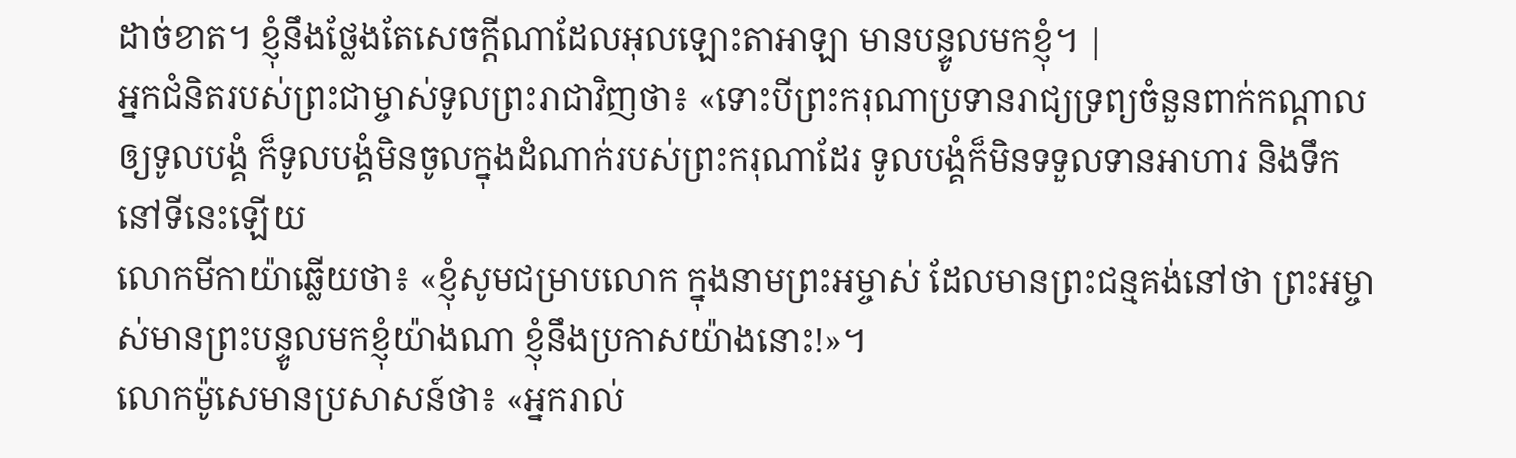ដាច់ខាត។ ខ្ញុំនឹងថ្លែងតែសេចក្តីណាដែលអុលឡោះតាអាឡា មានបន្ទូលមកខ្ញុំ។ |
អ្នកជំនិតរបស់ព្រះជាម្ចាស់ទូលព្រះរាជាវិញថា៖ «ទោះបីព្រះករុណាប្រទានរាជ្យទ្រព្យចំនួនពាក់កណ្ដាលឲ្យទូលបង្គំ ក៏ទូលបង្គំមិនចូលក្នុងដំណាក់របស់ព្រះករុណាដែរ ទូលបង្គំក៏មិនទទួលទានអាហារ និងទឹកនៅទីនេះឡើយ
លោកមីកាយ៉ាឆ្លើយថា៖ «ខ្ញុំសូមជម្រាបលោក ក្នុងនាមព្រះអម្ចាស់ ដែលមានព្រះជន្មគង់នៅថា ព្រះអម្ចាស់មានព្រះបន្ទូលមកខ្ញុំយ៉ាងណា ខ្ញុំនឹងប្រកាសយ៉ាងនោះ!»។
លោកម៉ូសេមានប្រសាសន៍ថា៖ «អ្នករាល់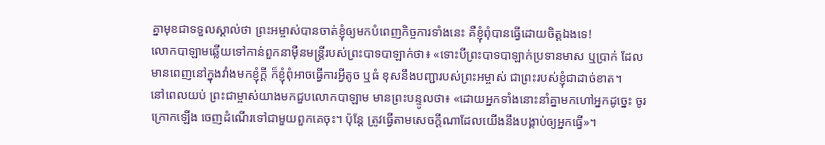គ្នាមុខជាទទួលស្គាល់ថា ព្រះអម្ចាស់បានចាត់ខ្ញុំឲ្យមកបំពេញកិច្ចការទាំងនេះ គឺខ្ញុំពុំបានធ្វើដោយចិត្តឯងទេ!
លោកបាឡាមឆ្លើយទៅកាន់ពួកនាម៉ឺនមន្ត្រីរបស់ព្រះបាទបាឡាក់ថា៖ «ទោះបីព្រះបាទបាឡាក់ប្រទានមាស ឬប្រាក់ ដែលមានពេញនៅក្នុងវាំងមកខ្ញុំក្ដី ក៏ខ្ញុំពុំអាចធ្វើការអ្វីតូច ឬធំ ខុសនឹងបញ្ជារបស់ព្រះអម្ចាស់ ជាព្រះរបស់ខ្ញុំជាដាច់ខាត។
នៅពេលយប់ ព្រះជាម្ចាស់យាងមកជួបលោកបាឡាម មានព្រះបន្ទូលថា៖ «ដោយអ្នកទាំងនោះនាំគ្នាមកហៅអ្នកដូច្នេះ ចូរក្រោកឡើង ចេញដំណើរទៅជាមួយពួកគេចុះ។ ប៉ុន្តែ ត្រូវធ្វើតាមសេចក្ដីណាដែលយើងនឹងបង្គាប់ឲ្យអ្នកធ្វើ»។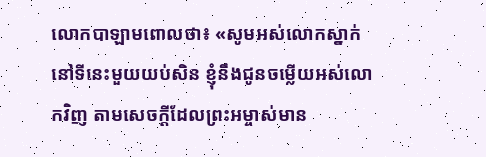លោកបាឡាមពោលថា៖ «សូមអស់លោកស្នាក់នៅទីនេះមួយយប់សិន ខ្ញុំនឹងជូនចម្លើយអស់លោកវិញ តាមសេចក្ដីដែលព្រះអម្ចាស់មាន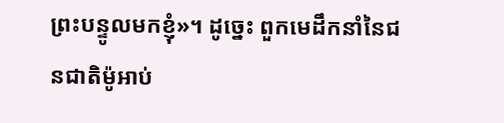ព្រះបន្ទូលមកខ្ញុំ»។ ដូច្នេះ ពួកមេដឹកនាំនៃជនជាតិម៉ូអាប់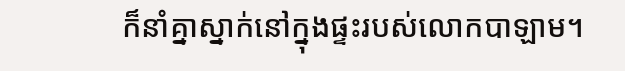ក៏នាំគ្នាស្នាក់នៅក្នុងផ្ទះរបស់លោកបាឡាម។